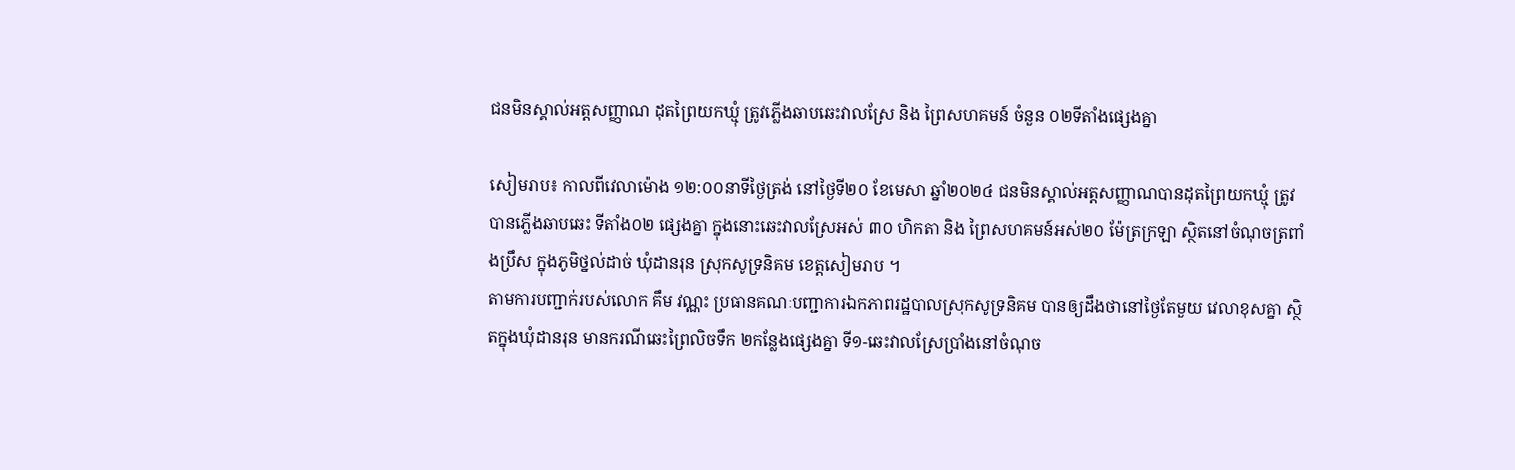ជនមិនស្គាល់អត្តសញ្ញាណ ដុតព្រៃយកឃ្មុំ ត្រូវភ្លើងឆាបឆេះវាលស្រែ និង ព្រៃសហគមន៍ ចំនួន ០២ទីតាំងផ្សេងគ្នា

សៀមរាប៖ កាលពីវេលាម៉ោង ១២:០០នាទីថ្ងៃត្រង់ នៅថ្ងៃទី២០ ខែមេសា ឆ្នាំ២០២៤ ជនមិនស្គាល់អត្តសញ្ញាណបានដុតព្រៃយកឃ្មុំ ត្រូវបានភ្លើងឆាបឆេះ ទីតាំង០២ ផ្សេងគ្នា ក្នុងនោះឆេះវាលស្រែអស់ ៣០ ហិកតា និង ព្រៃសហគមន៍អស់២០ ម៉ែត្រក្រឡា ស្ថិតនៅចំណុចត្រពាំងប្រឹស ក្នុងភូមិថ្នល់ដាច់ ឃុំដានរុន ស្រុកសូទ្រនិគម ខេត្តសៀមរាប ។
តាមការបញ្ជាក់របស់លោក គឹម វណ្ណះ ប្រធានគណៈបញ្ជាការឯកភាពរដ្ឋបាលស្រុកសូទ្រនិគម បានឲ្យដឹងថានៅថ្ងៃតែមួយ វេលាខុសគ្នា ស្ថិតក្នុងឃុំដានរុន មានករណីឆេះព្រៃលិចទឹក ២កន្លែងផ្សេងគ្នា ទី១-ឆេះវាលស្រែប្រាំងនៅចំណុច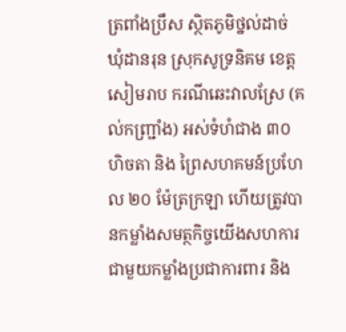ត្រពាំងប្រឹស ស្ថិតភូមិថ្នល់ដាច់ ឃុំដានរុន ស្រុកសូទ្រនិគម ខេត្តសៀមរាប ករណីឆេះវាលស្រែ (គល់កញ្ជាំ្រង) អស់ទំហំជាង ៣០ ហិចតា និង ព្រៃសហគមន៍ប្រហែល ២០ ម៉ែត្រក្រឡា ហើយត្រូវបានកម្លាំងសមត្ថកិច្ចយើងសហការជាមួយកម្លាំងប្រជាការពារ និង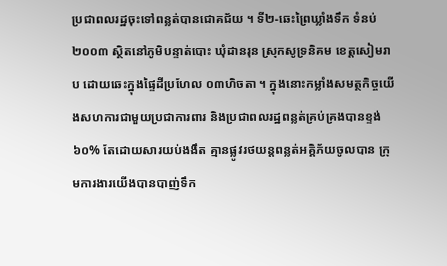ប្រជាពលរដ្ឋចុះទៅពន្លត់បានជោគជ័យ ។ ទី២-ឆេះព្រៃឃ្លាំងទឹក ទំនប់២០០៣ ស្ថិតនៅភូមិបន្ទាត់បោះ ឃុំដានរុន ស្រុកសូទ្រនិគម ខេត្តសៀមរាប ដោយឆេះក្នុងផ្ទៃដីប្រហែល ០៣ហិចតា ។ ក្នុងនោះកម្លាំងសមត្ថកិច្ចយើងសហការជាមួយប្រជាការពារ និងប្រជាពលរដ្ឋពន្លត់គ្រប់គ្រងបានខ្ទង់ ៦០% តែដោយសារយប់ងងឹត គ្មានផ្លូវរថយន្តពន្លត់អគ្គិភ័យចូលបាន ក្រុមការងារយើងបានបាញ់ទឹក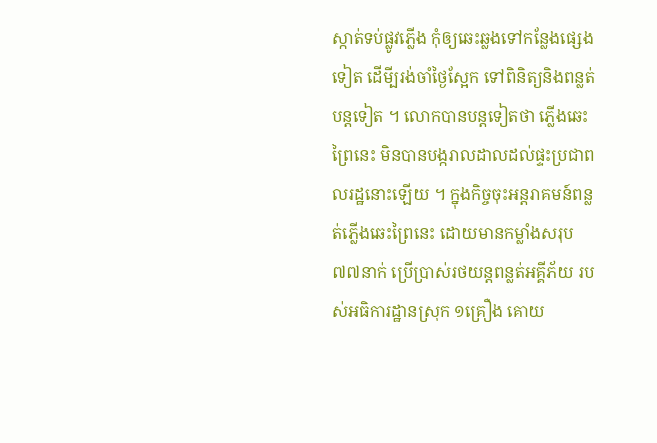ស្កាត់ទប់ផ្លូវភ្លើង កុំឲ្យឆេះឆ្លងទៅកន្លែងផ្សេង ទៀត ដើមី្បរង់ចាំថ្ងៃស្អែក ទៅពិនិត្យនិងពន្លត់បន្តទៀត ។ លោកបានបន្តទៀតថា ភ្លើងឆេះព្រៃនេះ មិនបានបង្ករាលដាលដល់ផ្ទះប្រជាពលរដ្ឋនោះឡើយ ។ ក្នុងកិច្ចចុះអន្តរាគមន៍ពន្លត់ភ្លើងឆេះព្រៃនេះ ដោយមានកម្លាំងសរុប ៧៧នាក់ ប្រើប្រាស់រថយន្តពន្លត់អគ្គីភ័យ របស់អធិការដ្ឋានស្រុក ១គ្រឿង គោយ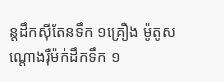ន្តដឹកស៊ីតែនទឹក ១គ្រឿង ម៉ូតូសណ្តោងរ៉ឺម៉ក់ដឹកទឹក ១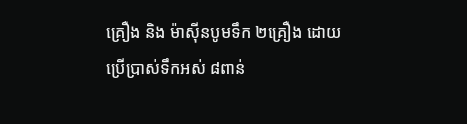គ្រឿង និង ម៉ាស៊ីនបូមទឹក ២គ្រឿង ដោយប្រើប្រាស់ទឹកអស់ ៨ពាន់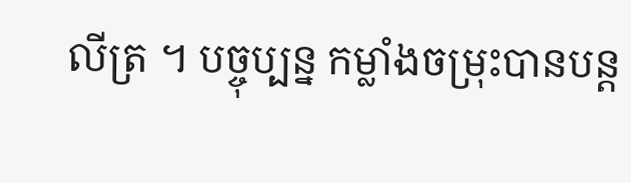លីត្រ ។ បច្ចុប្បន្ន កម្លាំងចម្រុះបានបន្ត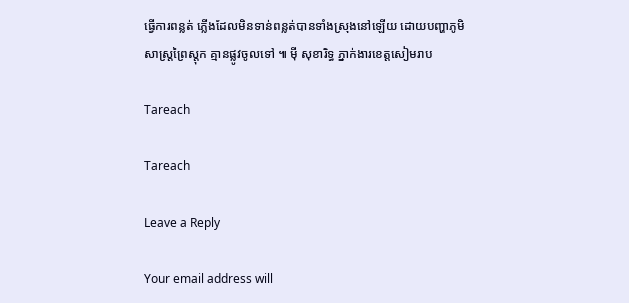ធ្វើការពន្លត់ ភ្លើងដែលមិនទាន់ពន្លត់បានទាំងស្រុងនៅឡើយ ដោយបញ្ហាភូមិសាស្ត្រព្រៃស្តុក គ្មានផ្លូវចូលទៅ ៕ ម៉ី សុខារិទ្ធ ភ្នាក់ងារខេត្តសៀមរាប

Tareach

Tareach

Leave a Reply

Your email address will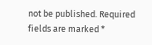not be published. Required fields are marked *